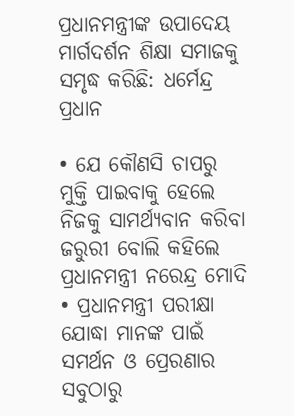ପ୍ରଧାନମନ୍ତ୍ରୀଙ୍କ ଉପାଦେୟ ମାର୍ଗଦର୍ଶନ ଶିକ୍ଷା ସମାଜକୁ ସମୃଦ୍ଧ କରିଛି: ଧର୍ମେନ୍ଦ୍ର ପ୍ରଧାନ

• ଯେ କୌଣସି ଚାପରୁ ମୁକ୍ତି ପାଇବାକୁ ହେଲେ ନିଜକୁ ସାମର୍ଥ୍ୟବାନ କରିବା ଜରୁରୀ ବୋଲି କହିଲେ ପ୍ରଧାନମନ୍ତ୍ରୀ ନରେନ୍ଦ୍ର ମୋଦି • ପ୍ରଧାନମନ୍ତ୍ରୀ ପରୀକ୍ଷା ଯୋଦ୍ଧା ମାନଙ୍କ ପାଇଁ ସମର୍ଥନ ଓ ପ୍ରେରଣାର ସବୁଠାରୁ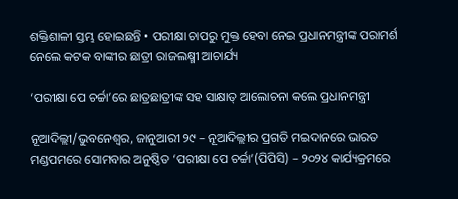ଶକ୍ତିଶାଳୀ ସ୍ତମ୍ଭ ହୋଇଛନ୍ତି • ପରୀକ୍ଷା ଚାପରୁ ମୁକ୍ତ ହେବା ନେଇ ପ୍ରଧାନମନ୍ତ୍ରୀଙ୍କ ପରାମର୍ଶ ନେଲେ କଟକ ବାଙ୍କୀର ଛାତ୍ରୀ ରାଜଲକ୍ଷ୍ମୀ ଆଚାର୍ଯ୍ୟ

‘ପରୀକ୍ଷା ପେ ଚର୍ଚ୍ଚା’ରେ ଛାତ୍ରଛାତ୍ରୀଙ୍କ ସହ ସାକ୍ଷାତ୍ ଆଲୋଚନା କଲେ ପ୍ରଧାନମନ୍ତ୍ରୀ

ନୂଆଦିଲ୍ଲୀ/ଭୁବନେଶ୍ୱର, ଜାନୁଆରୀ ୨୯ – ନୂଆଦିଲ୍ଲୀର ପ୍ରଗତି ମଇଦାନରେ ଭାରତ ମଣ୍ଡପମରେ ସୋମବାର ଅନୁଷ୍ଠିତ ‘ପରୀକ୍ଷା ପେ ଚର୍ଚ୍ଚା’(ପିପିସି) – ୨୦୨୪ କାର୍ଯ୍ୟକ୍ରମରେ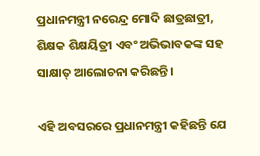ପ୍ରଧାନମନ୍ତ୍ରୀ ନରେନ୍ଦ୍ର ମୋଦି ଛାତ୍ରଛାତ୍ରୀ, ଶିକ୍ଷକ ଶିକ୍ଷୟିତ୍ରୀ ଏବଂ ଅଭିଭାବକଙ୍କ ସହ ସାକ୍ଷାତ୍ ଆଲୋଚନା କରିଛନ୍ତି ।

ଏହି ଅବସରରେ ପ୍ରଧାନମନ୍ତ୍ରୀ କହିଛନ୍ତି ଯେ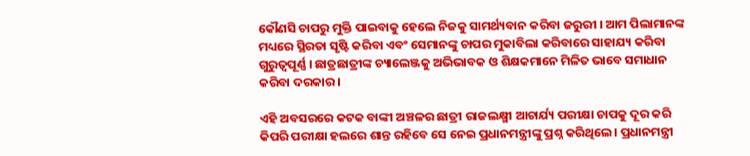କୌଣସି ଚାପରୁ ମୁକ୍ତି ପାଇବାକୁ ହେଲେ ନିଜକୁ ସାମର୍ଥ୍ୟବାନ କରିବା ଜରୁରୀ । ଆମ ପିଲାମାନଙ୍କ ମଧ୍ୟରେ ସ୍ଥିରତା ସୃଷ୍ଟି କରିବା ଏବଂ ସେମାନଙ୍କୁ ଚାପର ମୁକାବିଲା କରିବାରେ ସାହାଯ୍ୟ କରିବା ଗୁରୁତ୍ୱପୂର୍ଣ୍ଣ । ଛାତ୍ରଛାତ୍ରୀଙ୍କ ଚ୍ୟାଲେଞ୍ଜକୁ ଅଭିଭାବକ ଓ ଶିକ୍ଷକମାନେ ମିଳିତ ଭାବେ ସମାଧାନ କରିବା ଦରକାର ।

ଏହି ଅବସରରେ କଟକ ବାଙ୍କୀ ଅଞ୍ଚଳର ଛାତ୍ରୀ ରାଜଲକ୍ଷ୍ମୀ ଆଚାର୍ଯ୍ୟ ପରୀକ୍ଷା ଚାପକୁ ଦୂର କରି କିପରି ପରୀକ୍ଷା ହଲରେ ଶାନ୍ତ ରହିବେ ସେ ନେଇ ପ୍ରଧାନମନ୍ତ୍ରୀଙ୍କୁ ପ୍ରଶ୍ନ କରିଥିଲେ । ପ୍ରଧାନମନ୍ତ୍ରୀ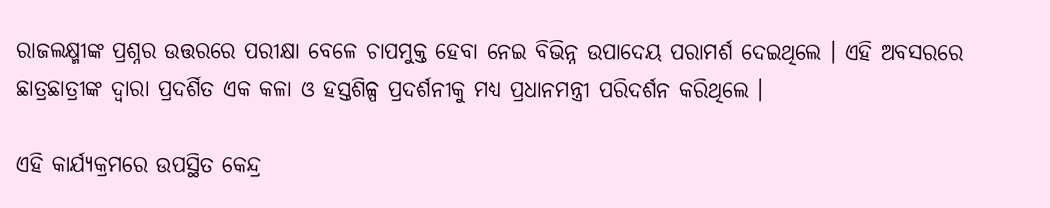ରାଜଲକ୍ଷ୍ମୀଙ୍କ ପ୍ରଶ୍ନର ଉତ୍ତରରେ ପରୀକ୍ଷା ବେଳେ ଚାପମୁକ୍ତ ହେବା ନେଇ ବିଭିନ୍ନ ଉପାଦେୟ ପରାମର୍ଶ ଦେଇଥିଲେ । ଏହି ଅବସରରେ ଛାତ୍ରଛାତ୍ରୀଙ୍କ ଦ୍ୱାରା ପ୍ରଦର୍ଶିତ ଏକ କଳା ଓ ହସ୍ତଶିଳ୍ପ ପ୍ରଦର୍ଶନୀକୁ ମଧ୍ୟ ପ୍ରଧାନମନ୍ତ୍ରୀ ପରିଦର୍ଶନ କରିଥିଲେ ।

ଏହି କାର୍ଯ୍ୟକ୍ରମରେ ଉପସ୍ଥିତ କେନ୍ଦ୍ର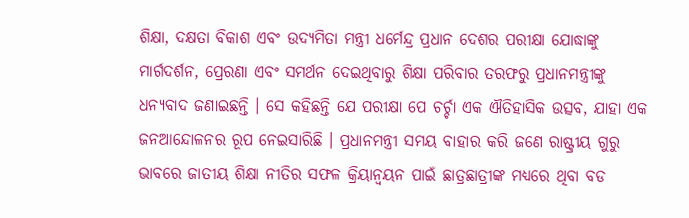ଶିକ୍ଷା, ଦକ୍ଷତା ବିକାଶ ଏବଂ ଉଦ୍ୟମିତା ମନ୍ତ୍ରୀ ଧର୍ମେନ୍ଦ୍ର ପ୍ରଧାନ ଦେଶର ପରୀକ୍ଷା ଯୋଦ୍ଧାଙ୍କୁ ମାର୍ଗଦର୍ଶନ, ପ୍ରେରଣା ଏବଂ ସମର୍ଥନ ଦେଇଥିବାରୁ ଶିକ୍ଷା ପରିବାର ତରଫରୁ ପ୍ରଧାନମନ୍ତ୍ରୀଙ୍କୁ ଧନ୍ୟବାଦ ଜଣାଇଛନ୍ତି । ସେ କହିଛନ୍ତି ଯେ ପରୀକ୍ଷା ପେ ଚର୍ଚ୍ଚା ଏକ ଐତିହାସିକ ଉତ୍ସବ, ଯାହା ଏକ ଜନଆନ୍ଦୋଳନର ରୂପ ନେଇସାରିଛି । ପ୍ରଧାନମନ୍ତ୍ରୀ ସମୟ ବାହାର କରି ଜଣେ ରାଷ୍ଟ୍ରୀୟ ଗୁରୁ ଭାବରେ ଜାତୀୟ ଶିକ୍ଷା ନୀତିର ସଫଳ କ୍ରିୟାନ୍ୱୟନ ପାଇଁ ଛାତ୍ରଛାତ୍ରୀଙ୍କ ମଧ୍ୟରେ ଥିବା ବଡ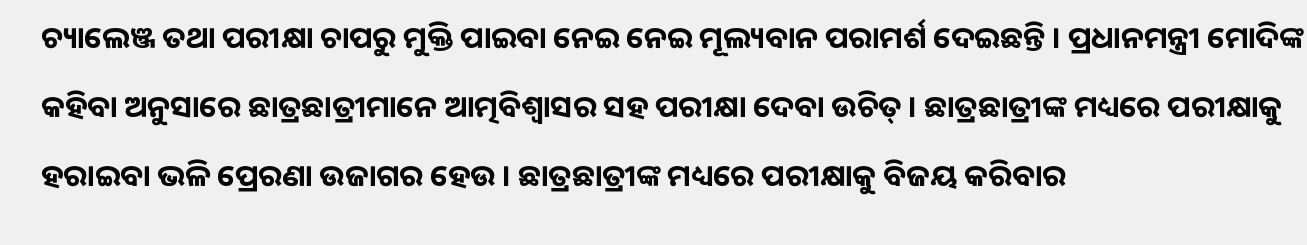ଚ୍ୟାଲେଞ୍ଜ ତଥା ପରୀକ୍ଷା ଚାପରୁ ମୁକ୍ତି ପାଇବା ନେଇ ନେଇ ମୂଲ୍ୟବାନ ପରାମର୍ଶ ଦେଇଛନ୍ତି । ପ୍ରଧାନମନ୍ତ୍ରୀ ମୋଦିଙ୍କ କହିବା ଅନୁସାରେ ଛାତ୍ରଛାତ୍ରୀମାନେ ଆତ୍ମବିଶ୍ୱାସର ସହ ପରୀକ୍ଷା ଦେବା ଉଚିତ୍ । ଛାତ୍ରଛାତ୍ରୀଙ୍କ ମଧ୍ୟରେ ପରୀକ୍ଷାକୁ ହରାଇବା ଭଳି ପ୍ରେରଣା ଉଜାଗର ହେଉ । ଛାତ୍ରଛାତ୍ରୀଙ୍କ ମଧ୍ୟରେ ପରୀକ୍ଷାକୁ ବିଜୟ କରିବାର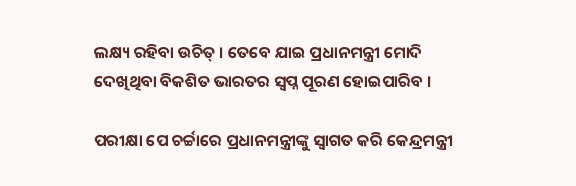ଲକ୍ଷ୍ୟ ରହିବା ଉଚିତ୍ । ତେବେ ଯାଇ ପ୍ରଧାନମନ୍ତ୍ରୀ ମୋଦି ଦେଖିଥିବା ବିକଶିତ ଭାରତର ସ୍ୱପ୍ନ ପୂରଣ ହୋଇପାରିବ ।

ପରୀକ୍ଷା ପେ ଚର୍ଚ୍ଚାରେ ପ୍ରଧାନମନ୍ତ୍ରୀଙ୍କୁ ସ୍ୱାଗତ କରି କେନ୍ଦ୍ରମନ୍ତ୍ରୀ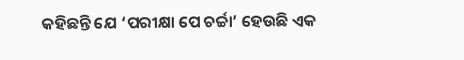କହିଛନ୍ତି ଯେ ‘ପରୀକ୍ଷା ପେ ଚର୍ଚ୍ଚା’ ହେଉଛି ଏକ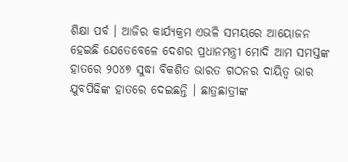ଶିକ୍ଷା ପର୍ବ । ଆଜିର କାର୍ଯ୍ୟକ୍ରମ ଏଭଳି ସମୟରେ ଆୟୋଜନ ହେଇଛି ଯେତେବେଳେ ଦେଶର ପ୍ରଧାନମନ୍ତ୍ରୀ ମୋଦି ଆମ ସମସ୍ତଙ୍କ ହାତରେ ୨୦୪୭ ସୁଦ୍ଧା ବିକଶିତ ଭାରତ ଗଠନର ଦାୟିତ୍ୱ ଭାର ଯୁବପିଢିଙ୍କ ହାତରେ ଦେଇଛନ୍ତି । ଛାତ୍ରଛାତ୍ରୀଙ୍କ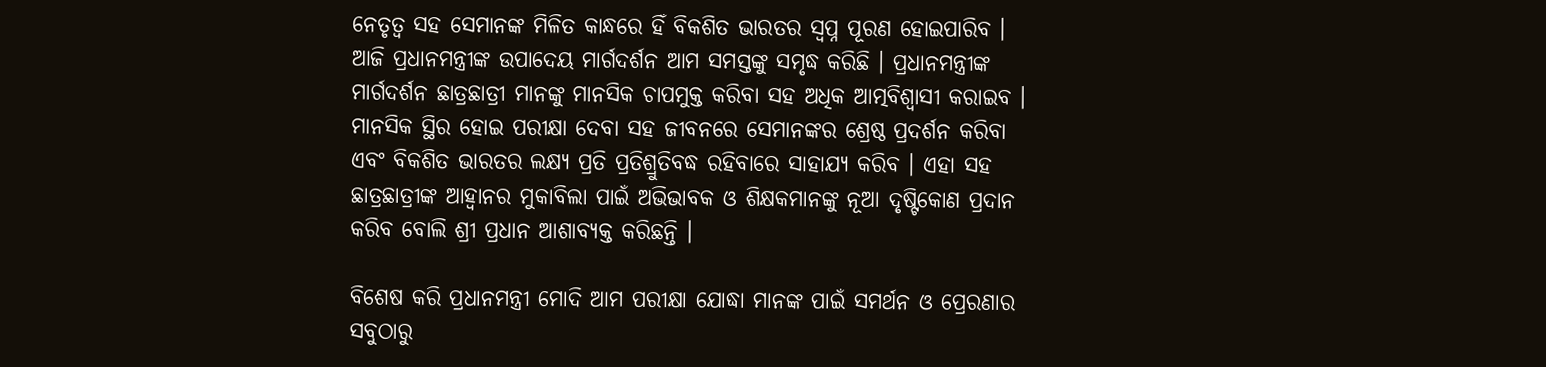ନେତୃତ୍ୱ ସହ ସେମାନଙ୍କ ମିଳିତ କାନ୍ଧରେ ହିଁ ବିକଶିତ ଭାରତର ସ୍ୱପ୍ନ ପୂରଣ ହୋଇପାରିବ । ଆଜି ପ୍ରଧାନମନ୍ତ୍ରୀଙ୍କ ଉପାଦେୟ ମାର୍ଗଦର୍ଶନ ଆମ ସମସ୍ତଙ୍କୁ ସମୃଦ୍ଧ କରିଛି । ପ୍ରଧାନମନ୍ତ୍ରୀଙ୍କ ମାର୍ଗଦର୍ଶନ ଛାତ୍ରଛାତ୍ରୀ ମାନଙ୍କୁ ମାନସିକ ଚାପମୁକ୍ତ କରିବା ସହ ଅଧିକ ଆତ୍ମବିଶ୍ୱାସୀ କରାଇବ । ମାନସିକ ସ୍ଥିର ହୋଇ ପରୀକ୍ଷା ଦେବା ସହ ଜୀବନରେ ସେମାନଙ୍କର ଶ୍ରେଷ୍ଠ ପ୍ରଦର୍ଶନ କରିବା ଏବଂ ବିକଶିତ ଭାରତର ଲକ୍ଷ୍ୟ ପ୍ରତି ପ୍ରତିଶ୍ରୁତିବଦ୍ଧ ରହିବାରେ ସାହାଯ୍ୟ କରିବ । ଏହା ସହ ଛାତ୍ରଛାତ୍ରୀଙ୍କ ଆହ୍ୱାନର ମୁକାବିଲା ପାଇଁ ଅଭିଭାବକ ଓ ଶିକ୍ଷକମାନଙ୍କୁ ନୂଆ ଦୃଷ୍ଟିକୋଣ ପ୍ରଦାନ କରିବ ବୋଲି ଶ୍ରୀ ପ୍ରଧାନ ଆଶାବ୍ୟକ୍ତ କରିଛନ୍ତି ।

ବିଶେଷ କରି ପ୍ରଧାନମନ୍ତ୍ରୀ ମୋଦି ଆମ ପରୀକ୍ଷା ଯୋଦ୍ଧା ମାନଙ୍କ ପାଇଁ ସମର୍ଥନ ଓ ପ୍ରେରଣାର ସବୁଠାରୁ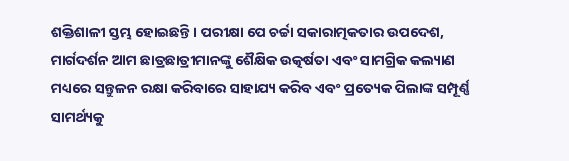ଶକ୍ତିଶାଳୀ ସ୍ତମ୍ଭ ହୋଇଛନ୍ତି । ପରୀକ୍ଷା ପେ ଚର୍ଚ୍ଚା ସକାରାତ୍ମକତାର ଉପଦେଶ, ମାର୍ଗଦର୍ଶନ ଆମ ଛାତ୍ରଛାତ୍ରୀମାନଙ୍କୁ ଶୈକ୍ଷିକ ଉତ୍କର୍ଷତା ଏବଂ ସାମଗ୍ରିକ କଲ୍ୟାଣ ମଧ୍ୟରେ ସନ୍ତୁଳନ ରକ୍ଷା କରିବାରେ ସାହାଯ୍ୟ କରିବ ଏବଂ ପ୍ରତ୍ୟେକ ପିଲାଙ୍କ ସମ୍ପୂର୍ଣ୍ଣ ସାମର୍ଥ୍ୟକୁ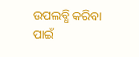ଉପଲବ୍ଧି କରିବା ପାଇଁ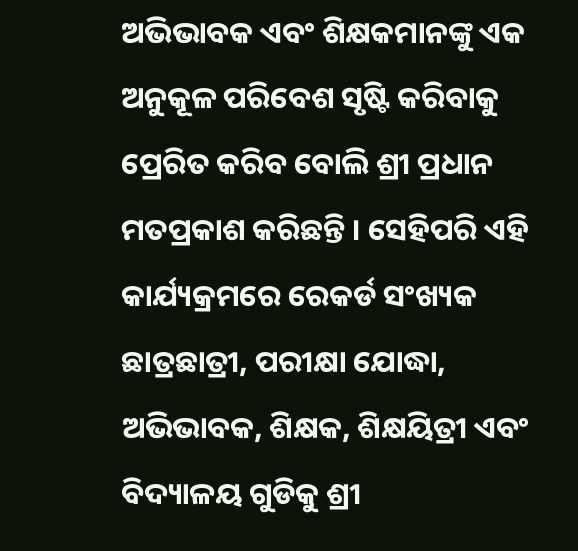ଅଭିଭାବକ ଏବଂ ଶିକ୍ଷକମାନଙ୍କୁ ଏକ ଅନୁକୂଳ ପରିବେଶ ସୃଷ୍ଟି କରିବାକୁ ପ୍ରେରିତ କରିବ ବୋଲି ଶ୍ରୀ ପ୍ରଧାନ ମତପ୍ରକାଶ କରିଛନ୍ତି । ସେହିପରି ଏହି କାର୍ଯ୍ୟକ୍ରମରେ ରେକର୍ଡ ସଂଖ୍ୟକ ଛାତ୍ରଛାତ୍ରୀ, ପରୀକ୍ଷା ଯୋଦ୍ଧା, ଅଭିଭାବକ, ଶିକ୍ଷକ, ଶିକ୍ଷୟିତ୍ରୀ ଏବଂ ବିଦ୍ୟାଳୟ ଗୁଡିକୁ ଶ୍ରୀ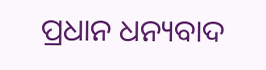ପ୍ରଧାନ ଧନ୍ୟବାଦ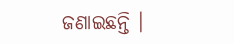ଜଣାଇଛନ୍ତି ।